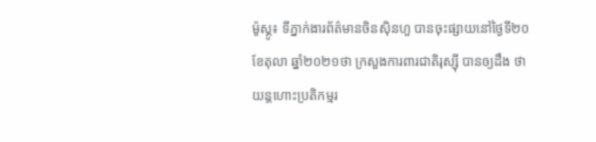ម៉ូស្គូ៖ ទីភ្នាក់ងារព័ត៌មានចិនស៊ិនហួ បានចុះផ្សាយនៅថ្ងៃទី២០ ខែតុលា ឆ្នាំ២០២១ថា ក្រសួងការពារជាតិរុស្ស៊ី បានឲ្យដឹង ថា យន្តហោះប្រតិកម្មរ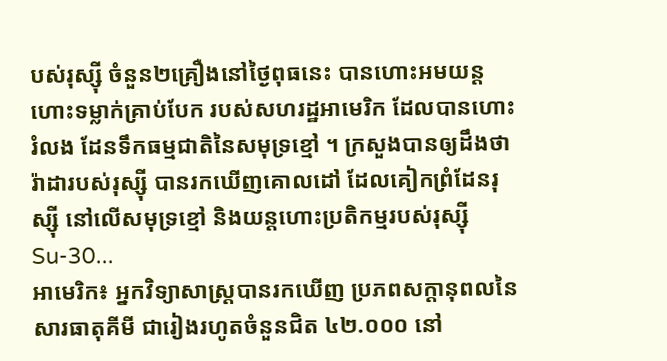បស់រុស្ស៊ី ចំនួន២គ្រឿងនៅថ្ងៃពុធនេះ បានហោះអមយន្តហោះទម្លាក់គ្រាប់បែក របស់សហរដ្ឋអាមេរិក ដែលបានហោះរំលង ដែនទឹកធម្មជាតិនៃសមុទ្រខ្មៅ ។ ក្រសួងបានឲ្យដឹងថា រ៉ាដារបស់រុស្ស៊ី បានរកឃើញគោលដៅ ដែលគៀកព្រំដែនរុស្ស៊ី នៅលើសមុទ្រខ្មៅ និងយន្តហោះប្រតិកម្មរបស់រុស្ស៊ី Su-30...
អាមេរិក៖ អ្នកវិទ្យាសាស្ត្របានរកឃើញ ប្រភពសក្តានុពលនៃសារធាតុគីមី ជារៀងរហូតចំនួនជិត ៤២.០០០ នៅ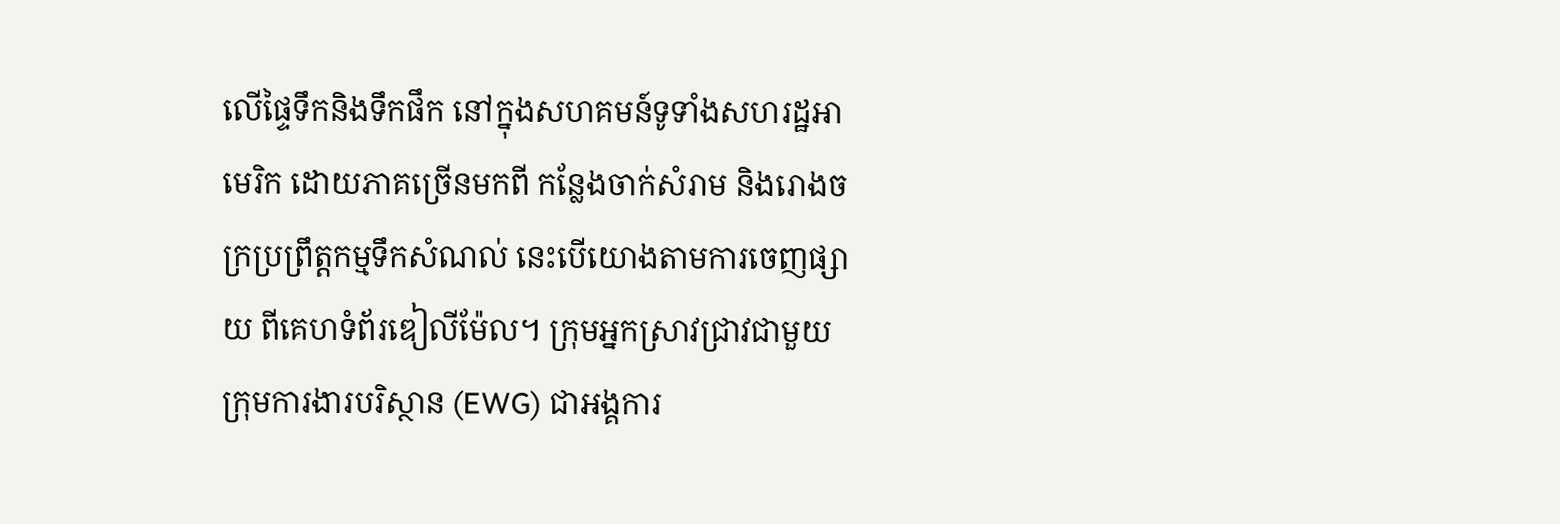លើផ្ទៃទឹកនិងទឹកផឹក នៅក្នុងសហគមន៍ទូទាំងសហរដ្ឋអាមេរិក ដោយភាគច្រើនមកពី កន្លែងចាក់សំរាម និងរោងចក្រប្រព្រឹត្តកម្មទឹកសំណល់ នេះបើយោងតាមការចេញផ្សាយ ពីគេហទំព័រឌៀលីម៉ែល។ ក្រុមអ្នកស្រាវជ្រាវជាមួយ ក្រុមការងារបរិស្ថាន (EWG) ជាអង្គការ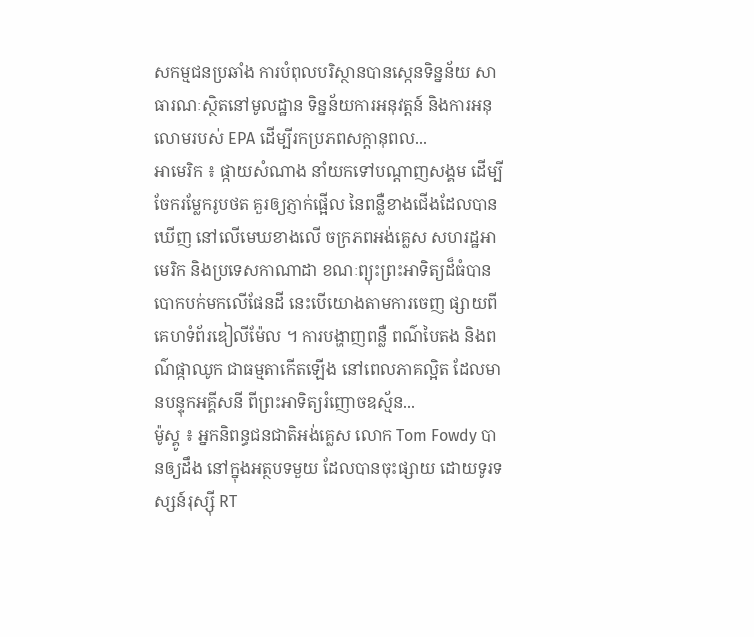សកម្មជនប្រឆាំង ការបំពុលបរិស្ថានបានស្កេនទិន្នន័យ សាធារណៈស្ថិតនៅមូលដ្ឋាន ទិន្នន័យការអនុវត្តន៍ និងការអនុលោមរបស់ EPA ដើម្បីរកប្រភពសក្តានុពល...
អាមេរិក ៖ ផ្កាយសំណាង នាំយកទៅបណ្តាញសង្គម ដើម្បីចែករម្លែករូបថត គួរឲ្យភ្ញាក់ផ្អើល នៃពន្លឺខាងជើងដែលបានឃើញ នៅលើមេឃខាងលើ ចក្រភពអង់គ្លេស សហរដ្ឋអាមេរិក និងប្រទេសកាណាដា ខណៈព្យុះព្រះអាទិត្យដ៏ធំបានបោកបក់មកលើផែនដី នេះបើយោងតាមការចេញ ផ្សាយពីគេហទំព័រឌៀលីម៉ែល ។ ការបង្ហាញពន្លឺ ពណ៌បៃតង និងពណ៌ផ្កាឈូក ជាធម្មតាកើតឡើង នៅពេលភាគល្អិត ដែលមានបន្ទុកអគ្គីសនី ពីព្រះអាទិត្យរំញោចឧស្ម័ន...
ម៉ូស្គូ ៖ អ្នកនិពន្ធជនជាតិអង់គ្លេស លោក Tom Fowdy បានឲ្យដឹង នៅក្នុងអត្ថបទមួយ ដែលបានចុះផ្សាយ ដោយទូរទស្សន៍រុស្ស៊ី RT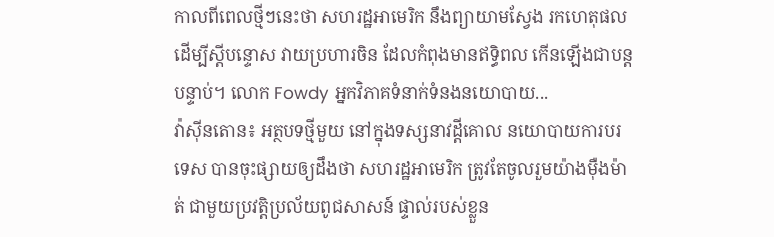កាលពីពេលថ្មីៗនេះថា សហរដ្ឋអាមេរិក នឹងព្យាយាមស្វែង រកហេតុផល ដើម្បីស្តីបន្ទោស វាយប្រហារចិន ដែលកំពុងមានឥទ្ធិពល កើនឡើងជាបន្ដបន្ទាប់។ លោក Fowdy អ្នកវិភាគទំនាក់ទំនងនយោបាយ...
វ៉ាស៊ីនតោន៖ អត្ថបទថ្មីមួយ នៅក្នុងទស្សនាវដ្តីគោល នយោបាយការបរទេស បានចុះផ្សាយឲ្យដឹងថា សហរដ្ឋអាមេរិក ត្រូវតែចូលរួមយ៉ាងម៉ឺងម៉ាត់ ជាមួយប្រវត្តិប្រល័យពូជសាសន៍ ផ្ទាល់របស់ខ្លួន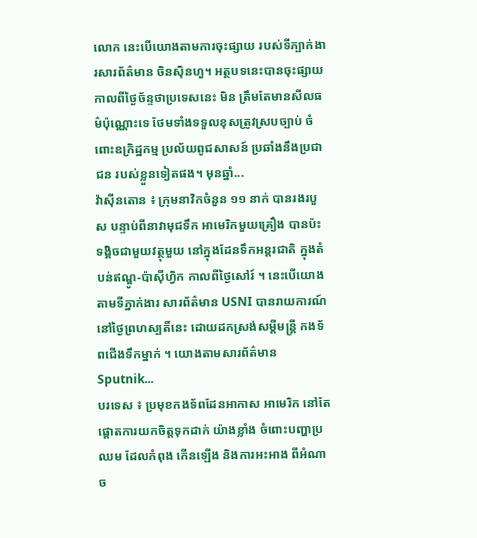លោក នេះបើយោងតាមការចុះផ្សាយ របស់ទីភ្បាក់ងារសារព័ត៌មាន ចិនស៊ិនហួ។ អត្ថបទនេះបានចុះផ្សាយ កាលពីថ្ងៃច័ន្ទថាប្រទេសនេះ មិន ត្រឹមតែមានសីលធម៌ប៉ុណ្ណោះទេ ថែមទាំងទទួលខុសត្រូវស្របច្បាប់ ចំពោះឧក្រិដ្ឋកម្ម ប្រល័យពូជសាសន៍ ប្រឆាំងនឹងប្រជាជន របស់ខ្លួនទៀតផង។ មុនឆ្នាំ...
វ៉ាស៊ីនតោន ៖ ក្រុមនាវិកចំនួន ១១ នាក់ បានរងរបួស បន្ទាប់ពីនាវាមុជទឹក អាមេរិកមួយគ្រឿង បានប៉ះទង្គិចជាមួយវត្ថុមួយ នៅក្នុងដែនទឹកអន្តរជាតិ ក្នុងតំបន់ឥណ្ឌូ-ប៉ាស៊ីហ្វិក កាលពីថ្ងៃសៅរ៍ ។ នេះបើយោងតាមទីភ្នាក់ងារ សារព័ត៌មាន USNI បានរាយការណ៍នៅថ្ងៃព្រហស្បតិ៍នេះ ដោយដកស្រង់សម្តីមន្រ្តី កងទ័ពជើងទឹកម្នាក់ ។ យោងតាមសារព័ត៌មាន Sputnik...
បរទេស ៖ ប្រមុខកងទ័ពដែនអាកាស អាមេរិក នៅតែផ្តោតការយកចិត្តទុកដាក់ យ៉ាងខ្លាំង ចំពោះបញ្ហាប្រឈម ដែលកំពុង កើនឡើង និងការអះអាង ពីអំណាច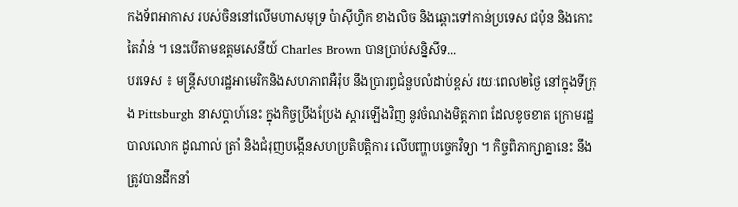កងទ័ពអាកាស របស់ចិននៅលើមហាសមុទ្រ ប៉ាស៊ីហ្វិក ខាងលិច និងឆ្ពោះទៅកាន់ប្រទេស ជប៉ុន និងកោះតៃវ៉ាន់ ។ នេះបើតាមឧត្តមសេនីយ៍ Charles Brown បានប្រាប់សន្និសីទ...
បរទេស ៖ មន្ត្រីសហរដ្ឋអាមេរិកនិងសហភាពអឺរ៉ុប នឹងប្រារព្ធជំនួបលំដាប់ខ្ពស់ រយៈពេល២ថ្ងៃ នៅក្នុងទីក្រុង Pittsburgh នាសប្ដាហ៍នេះ ក្នុងកិច្ចប្រឹងប្រែង ស្តារឡើងវិញ នូវចំណងមិត្តភាព ដែលខូចខាត ក្រោមរដ្ឋបាលលោក ដូណាល់ ត្រាំ និងជំរុញបង្កើនសហប្រតិបត្តិការ លើបញ្ហាបច្ចេកវិទ្យា ។ កិច្ចពិភាក្សាគ្នានេះ នឹងត្រូវបានដឹកនាំ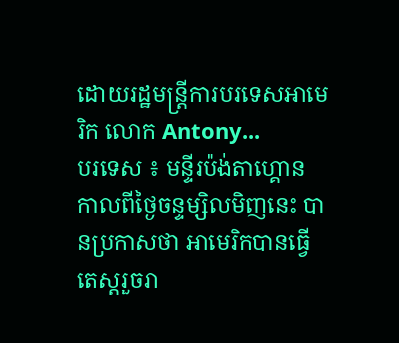ដោយរដ្ឋមន្ត្រីការបរទេសអាមេរិក លោក Antony...
បរទេស ៖ មន្ទីរប៉ង់តាហ្គោន កាលពីថ្ងៃចន្ទម្សិលមិញនេះ បានប្រកាសថា អាមេរិកបានធ្វើតេស្តរួចរា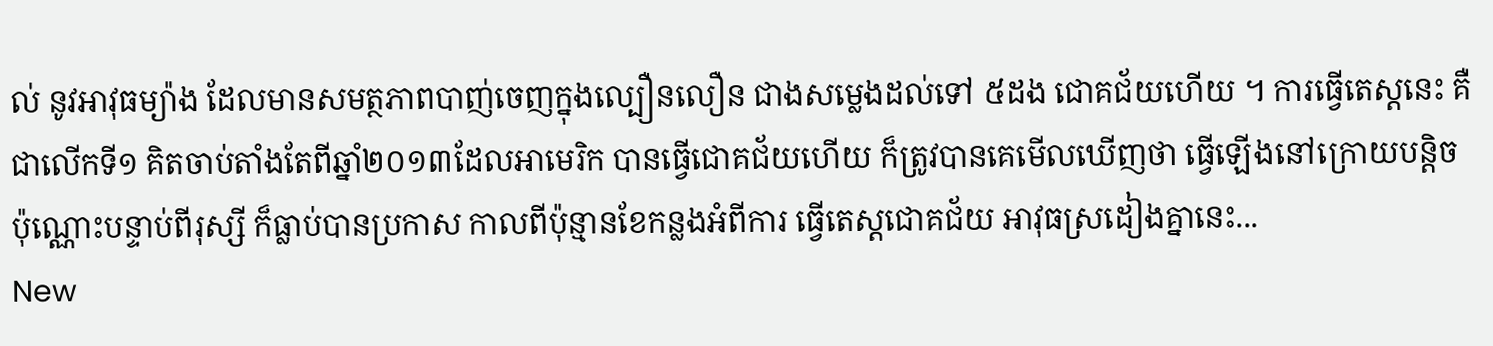ល់ នូវអាវុធម្យ៉ាង ដែលមានសមត្ថភាពបាញ់ចេញក្នុងល្បឿនលឿន ជាងសម្លេងដល់ទៅ ៥ដង ជោគជ័យហើយ ។ ការធ្វើតេស្តនេះ គឺជាលើកទី១ គិតចាប់តាំងតែពីឆ្នាំ២០១៣ដែលអាមេរិក បានធ្វើជោគជ័យហើយ ក៏ត្រូវបានគេមើលឃើញថា ធ្វើឡើងនៅក្រោយបន្តិចប៉ុណ្ណោះបន្ទាប់ពីរុស្សី ក៏ធ្លាប់បានប្រកាស កាលពីប៉ុន្មានខែកន្លងអំពីការ ធ្វើតេស្តជោគជ័យ អាវុធស្រដៀងគ្នានេះ...
New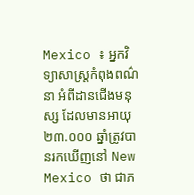Mexico ៖ អ្នកវិទ្យាសាស្ត្រកំពុងពណ៌នា អំពីដានជើងមនុស្ស ដែលមានអាយុ ២៣.០០០ ឆ្នាំត្រូវបានរកឃើញនៅ New Mexico ថា ជាភ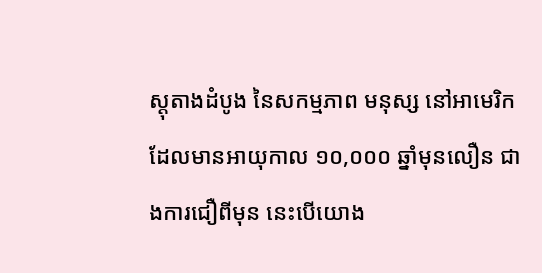ស្តុតាងដំបូង នៃសកម្មភាព មនុស្ស នៅអាមេរិក ដែលមានអាយុកាល ១០,០០០ ឆ្នាំមុនលឿន ជាងការជឿពីមុន នេះបើយោង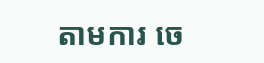តាមការ ចេ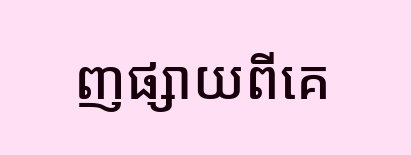ញផ្សាយពីគេ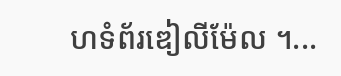ហទំព័រឌៀលីម៉ែល ។...